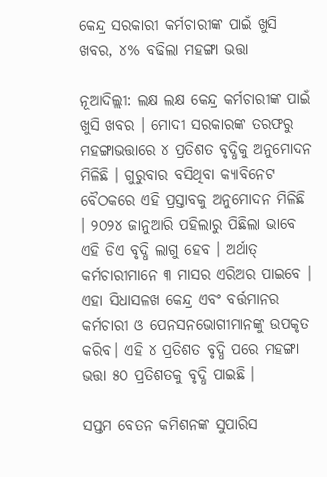କେନ୍ଦ୍ର ସରକାରୀ କର୍ମଚାରୀଙ୍କ ପାଇଁ ଖୁସି ଖବର, ୪% ବଢିଲା ମହଙ୍ଗା ଭତ୍ତା

ନୂଆଦିଲ୍ଲୀ: ଲକ୍ଷ ଲକ୍ଷ କେନ୍ଦ୍ର କର୍ମଚାରୀଙ୍କ ପାଇଁ ଖୁସି ଖବର । ମୋଦୀ ସରକାରଙ୍କ ତରଫରୁ ମହଙ୍ଗାଭତ୍ତାରେ ୪ ପ୍ରତିଶତ ବୃଦ୍ଧିକୁ ଅନୁମୋଦନ ମିଳିଛି । ଗୁରୁବାର ବସିଥିବା କ୍ୟାବିନେଟ ବୈଠକରେ ଏହି ପ୍ରସ୍ତାବକୁ ଅନୁମୋଦନ ମିଳିଛି । ୨୦୨୪ ଜାନୁଆରି ପହିଲାରୁ ପିଛିଲା ଭାବେ ଏହି ଡିଏ ବୃଦ୍ଧି ଲାଗୁ ହେବ । ଅର୍ଥାତ୍ କର୍ମଚାରୀମାନେ ୩ ମାସର ଏରିଅର ପାଇବେ ।  ଏହା ସିଧାସଳଖ କେନ୍ଦ୍ର ଏବଂ ବର୍ତ୍ତମାନର କର୍ମଚାରୀ ଓ ପେନସନଭୋଗୀମାନଙ୍କୁ ଉପକୃତ କରିବ। ଏହି ୪ ପ୍ରତିଶତ ବୃଦ୍ଧି ପରେ ମହଙ୍ଗା ଭତ୍ତା ୫୦ ପ୍ରତିଶତକୁ ବୃଦ୍ଧି ପାଇଛି ।

ସପ୍ତମ ବେତନ କମିଶନଙ୍କ ସୁପାରିସ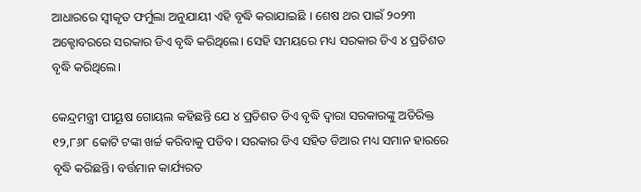ଆଧାରରେ ସ୍ୱୀକୃତ ଫର୍ମୁଲା ଅନୁଯାୟୀ ଏହି ବୃଦ୍ଧି କରାଯାଇଛି । ଶେଷ ଥର ପାଇଁ ୨୦୨୩ ଅକ୍ଟୋବରରେ ସରକାର ଡିଏ ବୃଦ୍ଧି କରିଥିଲେ। ସେହି ସମୟରେ ମଧ୍ୟ ସରକାର ଡିଏ ୪ ପ୍ରତିଶତ ବୃଦ୍ଧି କରିଥିଲେ।

କେନ୍ଦ୍ରମନ୍ତ୍ରୀ ପୀୟୂଷ ଗୋୟଲ କହିଛନ୍ତି ଯେ ୪ ପ୍ରତିଶତ ଡିଏ ବୃଦ୍ଧି ଦ୍ବାରା ସରକାରଙ୍କୁ ଅତିରିକ୍ତ ୧୨,୮୬୮ କୋଟି ଟଙ୍କା ଖର୍ଚ୍ଚ କରିବାକୁ ପଡିବ। ସରକାର ଡିଏ ସହିତ ଡିଆର ମଧ୍ୟ ସମାନ ହାରରେ ବୃଦ୍ଧି କରିଛନ୍ତି। ବର୍ତ୍ତମାନ କାର୍ଯ୍ୟରତ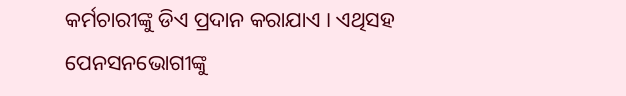କର୍ମଚାରୀଙ୍କୁ ଡିଏ ପ୍ରଦାନ କରାଯାଏ । ଏଥିସହ ପେନସନଭୋଗୀଙ୍କୁ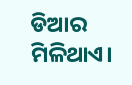ଡିଆର ମିଳିଥାଏ।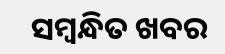ସମ୍ବନ୍ଧିତ ଖବର